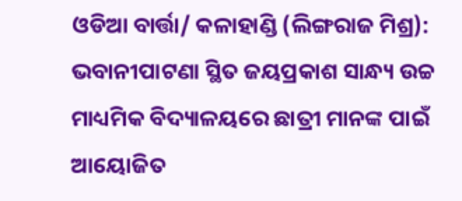ଓଡିଆ ବାର୍ତ୍ତା/ କଳାହାଣ୍ଡି (ଲିଙ୍ଗରାଜ ମିଶ୍ର): ଭବାନୀପାଟଣା ସ୍ଥିତ ଜୟପ୍ରକାଶ ସାନ୍ଧ୍ୟ ଉଚ୍ଚ ମାଧ୍ୟମିକ ବିଦ୍ୟାଳୟରେ ଛାତ୍ରୀ ମାନଙ୍କ ପାଇଁ ଆୟୋଜିତ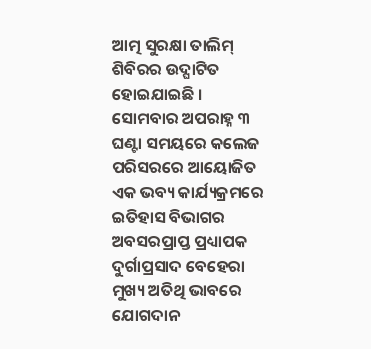ଆତ୍ମ ସୁରକ୍ଷା ତାଲିମ୍ ଶିବିରର ଉଦ୍ଘାଟିତ ହୋଇଯାଇଛି । ସୋମବାର ଅପରାହ୍ନ ୩ ଘଣ୍ଟା ସମୟରେ କଲେଜ ପରିସରରେ ଆୟୋଜିତ ଏକ ଭବ୍ୟ କାର୍ଯ୍ୟକ୍ରମରେ ଇତିହାସ ବିଭାଗର ଅବସରପ୍ରାପ୍ତ ପ୍ରଧ୍ୟାପକ ଦୁର୍ଗାପ୍ରସାଦ ବେହେରା ମୁଖ୍ୟ ଅତିଥି ଭାବରେ ଯୋଗଦାନ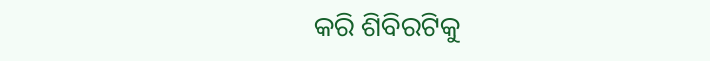କରି ଶିବିରଟିକୁ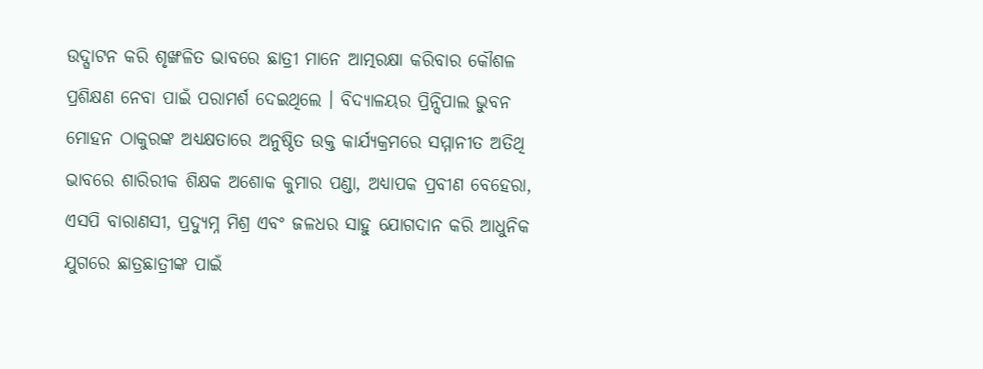ଉଦ୍ଘାଟନ କରି ଶୃଙ୍ଖଳିତ ଭାବରେ ଛାତ୍ରୀ ମାନେ ଆତ୍ମରକ୍ଷା କରିବାର କୌଶଳ ପ୍ରଶିକ୍ଷଣ ନେବା ପାଇଁ ପରାମର୍ଶ ଦେଇଥିଲେ । ବିଦ୍ୟାଳୟର ପ୍ରିନ୍ସିପାଲ ଭୁବନ ମୋହନ ଠାକୁରଙ୍କ ଅଧ୍ୟକ୍ଷତାରେ ଅନୁଷ୍ଠିତ ଉକ୍ତ କାର୍ଯ୍ୟକ୍ରମରେ ସମ୍ମାନୀତ ଅତିଥି ଭାବରେ ଶାରିରୀକ ଶିକ୍ଷକ ଅଶୋକ କୁମାର ପଣ୍ଡା, ଅଧ୍ୟାପକ ପ୍ରବୀଣ ବେହେରା, ଏସପି ବାରାଣସୀ, ପ୍ରଦ୍ୟୁମ୍ନ ମିଶ୍ର ଏବଂ ଜଳଧର ସାହୁ ଯୋଗଦାନ କରି ଆଧୁନିକ ଯୁଗରେ ଛାତ୍ରଛାତ୍ରୀଙ୍କ ପାଇଁ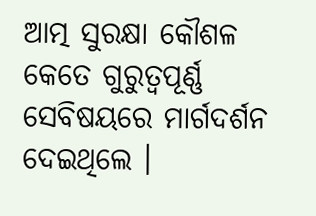ଆତ୍ମ ସୁରକ୍ଷା କୌଶଳ କେତେ ଗୁରୁତ୍ୱପୂର୍ଣ୍ଣ ସେବିଷୟରେ ମାର୍ଗଦର୍ଶନ ଦେଇଥିଲେ ।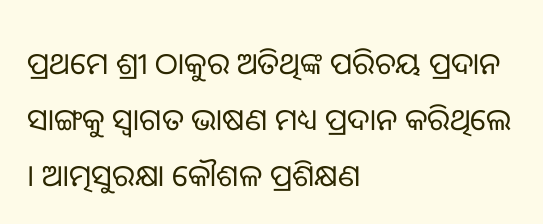ପ୍ରଥମେ ଶ୍ରୀ ଠାକୁର ଅତିଥିଙ୍କ ପରିଚୟ ପ୍ରଦାନ ସାଙ୍ଗକୁ ସ୍ୱାଗତ ଭାଷଣ ମଧ୍ୟ ପ୍ରଦାନ କରିଥିଲେ । ଆତ୍ମସୁରକ୍ଷା କୌଶଳ ପ୍ରଶିକ୍ଷଣ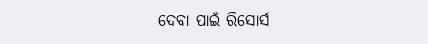ଦେବା ପାଇଁ ରିସୋର୍ସ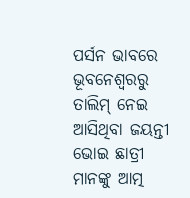ପର୍ସନ ଭାବରେ ଭୂବନେଶ୍ୱରରୁ ତାଲିମ୍ ନେଇ ଆସିଥିବା ଜୟନ୍ତୀ ଭୋଇ ଛାତ୍ରୀ ମାନଙ୍କୁ ଆତ୍ମ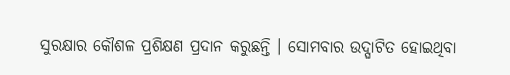ସୁରକ୍ଷାର କୌଶଳ ପ୍ରଶିକ୍ଷଣ ପ୍ରଦାନ କରୁଛନ୍ତି । ସୋମବାର ଉଦ୍ଘାଟିତ ହୋଇଥିବା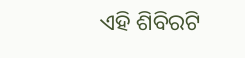ଏହି ଶିବିରଟି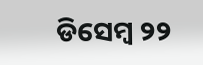ଡିସେମ୍ବ ୨୨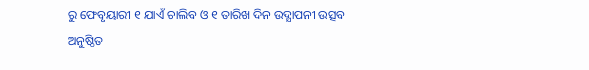ରୁ ଫେବୃୟାରୀ ୧ ଯାଏଁ ଚାଲିବ ଓ ୧ ତାରିଖ ଦିନ ଉଦ୍ଯାପନୀ ଉତ୍ସବ ଅନୁଷ୍ଠିତ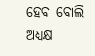ହେବ ବୋଲି ଅଧ୍ୟକ୍ଷ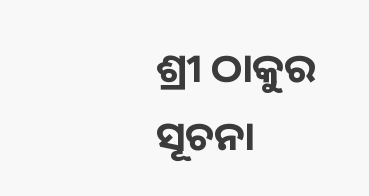ଶ୍ରୀ ଠାକୁର ସୂଚନା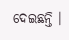ଦେଇଛନ୍ତି ।